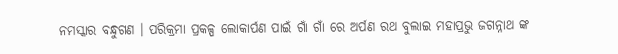ନମସ୍କାର ବନ୍ଧୁଗଣ । ପରିକ୍ରମା ପ୍ରକଳ୍ପ ଲୋକାର୍ପଣ ପାଇଁ ଗାଁ ଗାଁ ରେ ଅର୍ପଣ ରଥ ବୁଲାଇ ମହାପ୍ରଭୁ ଜଗନ୍ନାଥ ଙ୍କ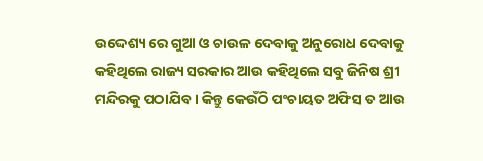ଉଦ୍ଦେଶ୍ୟ ରେ ଗୁଆ ଓ ଚାଉଳ ଦେବାକୁ ଅନୁରୋଧ ଦେବାକୁ କହିଥିଲେ ରାଜ୍ୟ ସରକାର ଆଉ କହିଥିଲେ ସବୁ ଜିନିଷ ଶ୍ରୀ ମନ୍ଦିରକୁ ପଠାଯିବ । କିନ୍ତୁ କେଉଁଠି ପଂଚାୟତ ଅଫିସ ତ ଆଉ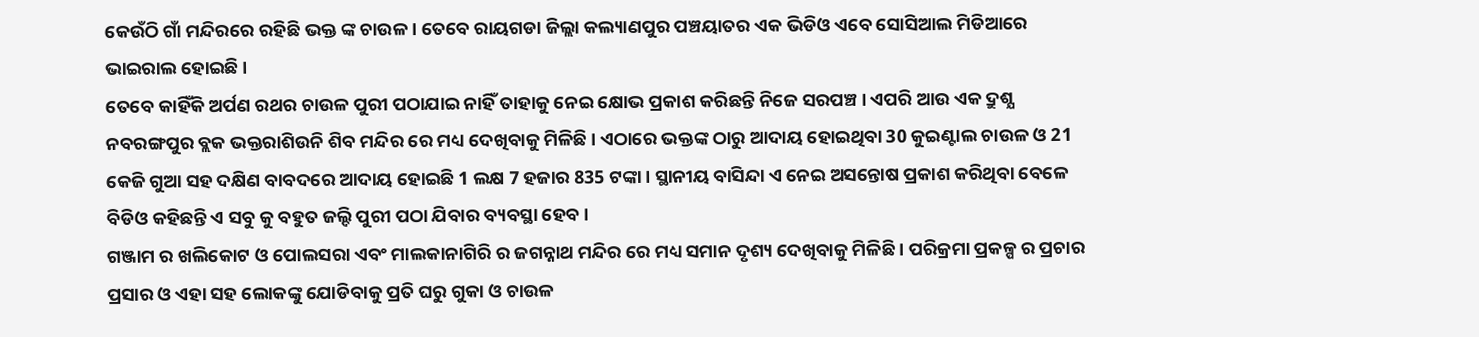କେଉଁଠି ଗାଁ ମନ୍ଦିରରେ ରହିଛି ଭକ୍ତ ଙ୍କ ଚାଉଳ । ତେବେ ରାୟଗଡା ଜିଲ୍ଲା କଲ୍ୟାଣପୁର ପଞ୍ଚୟାତର ଏକ ଭିଡିଓ ଏବେ ସୋସିଆଲ ମିଡିଆରେ ଭାଇରାଲ ହୋଇଛି ।
ତେବେ କାହିଁକି ଅର୍ପଣ ରଥର ଚାଉଳ ପୁରୀ ପଠାଯାଇ ନାହିଁ ତାହାକୁ ନେଇ କ୍ଷୋଭ ପ୍ରକାଶ କରିଛନ୍ତି ନିଜେ ସରପଞ୍ଚ । ଏପରି ଆଉ ଏକ ଦ୍ରୁଶ୍ଯ ନବରଙ୍ଗପୁର ବ୍ଲକ ଭକ୍ତରାଶିଉନି ଶିବ ମନ୍ଦିର ରେ ମଧ୍ୟ ଦେଖିବାକୁ ମିଳିଛି । ଏଠାରେ ଭକ୍ତଙ୍କ ଠାରୁ ଆଦାୟ ହୋଇଥିବା 30 କୁଇଣ୍ଟାଲ ଚାଉଳ ଓ 21 କେଜି ଗୁଆ ସହ ଦକ୍ଷିଣ ବାବଦରେ ଆଦାୟ ହୋଇଛି 1 ଲକ୍ଷ 7 ହଜାର 835 ଟଙ୍କା । ସ୍ଥାନୀୟ ବାସିନ୍ଦା ଏ ନେଇ ଅସନ୍ତୋଷ ପ୍ରକାଶ କରିଥିବା ବେଳେ ବିଡିଓ କହିଛନ୍ତି ଏ ସବୁ କୁ ବହୁତ ଜଲ୍ଦି ପୁରୀ ପଠା ଯିବାର ବ୍ୟବସ୍ଥା ହେବ ।
ଗଞ୍ଜାମ ର ଖଲିକୋଟ ଓ ପୋଲସରା ଏବଂ ମାଲକାନାଗିରି ର ଜଗନ୍ନାଥ ମନ୍ଦିର ରେ ମଧ୍ୟ ସମାନ ଦୃଶ୍ୟ ଦେଖିବାକୁ ମିଳିଛି । ପରିକ୍ରମା ପ୍ରକଳ୍ପ ର ପ୍ରଚାର ପ୍ରସାର ଓ ଏହା ସହ ଲୋକଙ୍କୁ ଯୋଡିବାକୁ ପ୍ରତି ଘରୁ ଗୁକା ଓ ଚାଉଳ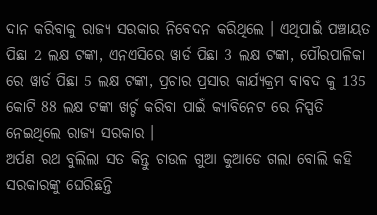ଦାନ କରିବାକୁ ରାଜ୍ୟ ସରକାର ନିବେଦନ କରିଥିଲେ । ଏଥିପାଇଁ ପଞ୍ଚାୟତ ପିଛା 2 ଲକ୍ଷ ଟଙ୍କା, ଏନଏସିରେ ୱାର୍ଡ ପିଛା 3 ଲକ୍ଷ ଟଙ୍କା, ପୌରପାଳିକା ରେ ୱାର୍ଡ ପିଛା 5 ଲକ୍ଷ ଟଙ୍କା, ପ୍ରଚାର ପ୍ରସାର କାର୍ଯ୍ୟକ୍ରମ ବାବଦ କୁ 135 କୋଟି 88 ଲକ୍ଷ ଟଙ୍କା ଖର୍ଚ୍ଚ କରିବା ପାଇଁ କ୍ଯାବିନେଟ ରେ ନିସ୍ପତି ନେଇଥିଲେ ରାଜ୍ୟ ସରକାର ।
ଅର୍ପଣ ରଥ ବୁଲିଲା ସତ କିନ୍ତୁ ଚାଉଳ ଗୁଆ କୁଆଡେ ଗଲା ବୋଲି କହି ସରକାରଙ୍କୁ ଘେରିଛନ୍ତି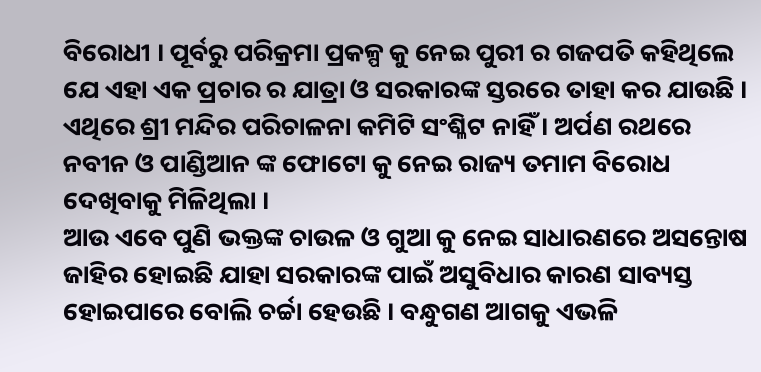ବିରୋଧୀ । ପୂର୍ବରୁ ପରିକ୍ରମା ପ୍ରକଳ୍ପ କୁ ନେଇ ପୁରୀ ର ଗଜପତି କହିଥିଲେ ଯେ ଏହା ଏକ ପ୍ରଚାର ର ଯାତ୍ରା ଓ ସରକାରଙ୍କ ସ୍ତରରେ ତାହା କର ଯାଉଛି । ଏଥିରେ ଶ୍ରୀ ମନ୍ଦିର ପରିଚାଳନା କମିଟି ସଂଶ୍ଳିଟ ନାହିଁ । ଅର୍ପଣ ରଥରେ ନବୀନ ଓ ପାଣ୍ଡିଆନ ଙ୍କ ଫୋଟୋ କୁ ନେଇ ରାଜ୍ୟ ତମାମ ବିରୋଧ ଦେଖିବାକୁ ମିଳିଥିଲା ।
ଆଉ ଏବେ ପୁଣି ଭକ୍ତଙ୍କ ଚାଉଳ ଓ ଗୁଆ କୁ ନେଇ ସାଧାରଣରେ ଅସନ୍ତୋଷ ଜାହିର ହୋଇଛି ଯାହା ସରକାରଙ୍କ ପାଇଁ ଅସୁବିଧାର କାରଣ ସାବ୍ୟସ୍ତ ହୋଇପାରେ ବୋଲି ଚର୍ଚ୍ଚା ହେଉଛି । ବନ୍ଧୁଗଣ ଆଗକୁ ଏଭଳି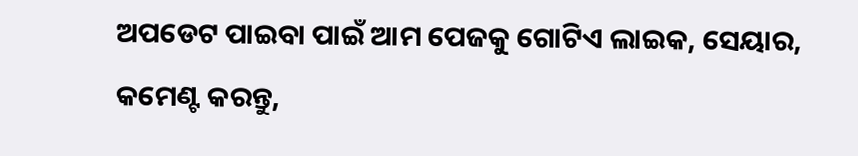ଅପଡେଟ ପାଇବା ପାଇଁ ଆମ ପେଜକୁ ଗୋଟିଏ ଲାଇକ, ସେୟାର, କମେଣ୍ଟ କରନ୍ତୁ,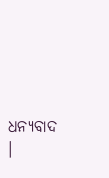ଧନ୍ୟବାଦ ।